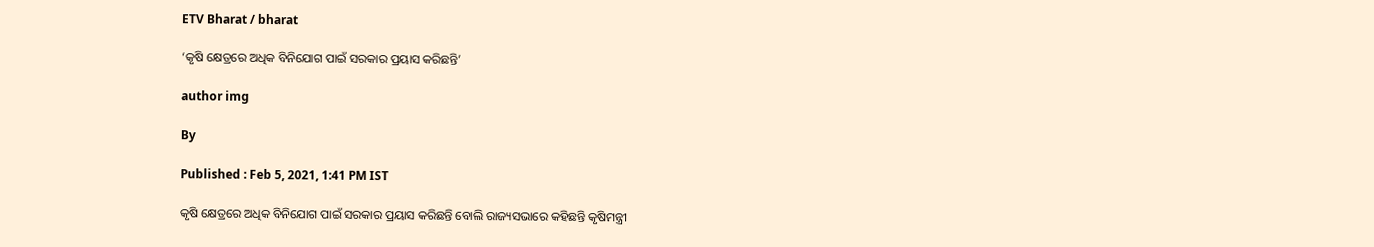ETV Bharat / bharat

‘କୃଷି କ୍ଷେତ୍ରରେ ଅଧିକ ବିନିଯୋଗ ପାଇଁ ସରକାର ପ୍ରୟାସ କରିଛନ୍ତି’

author img

By

Published : Feb 5, 2021, 1:41 PM IST

କୃଷି କ୍ଷେତ୍ରରେ ଅଧିକ ବିନିଯୋଗ ପାଇଁ ସରକାର ପ୍ରୟାସ କରିଛନ୍ତି ବୋଲି ରାଜ୍ୟସଭାରେ କହିଛନ୍ତି କୃଷିମନ୍ତ୍ରୀ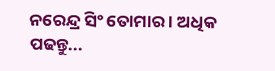ନରେନ୍ଦ୍ର ସିଂ ତୋମାର । ଅଧିକ ପଢନ୍ତୁ...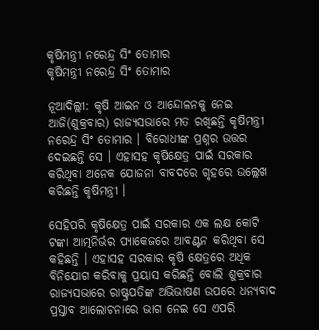କୃଷିମନ୍ତ୍ରୀ ନରେନ୍ଦ୍ର ସିଂ ତୋମାର
କୃଷିମନ୍ତ୍ରୀ ନରେନ୍ଦ୍ର ସିଂ ତୋମାର

ନୂଆଦିଲ୍ଲୀ: କୃଷି ଆଇନ ଓ ଆନ୍ଦୋଳନକୁ ନେଇ ଆଜି(ଶୁକ୍ରବାର) ରାଜ୍ୟସଭାରେ ମତ ରଖିଛନ୍ତି କୃଷିମନ୍ତ୍ରୀ ନରେନ୍ଦ୍ର ସିଂ ତୋମାର । ବିରୋଧୀଙ୍କ ପ୍ରଶ୍ନର ଉତ୍ତର ଦେଇଛନ୍ତି ସେ । ଏହାସହ କୃଷିକ୍ଷେତ୍ର ପାଇଁ ସରକାର କରିଥିବା ଅନେକ ଯୋଜନା ବାବଦରେ ଗୃହରେ ଉଲ୍ଲେଖ କରିଛନ୍ତି କୃଷିମନ୍ତ୍ରୀ ।

ସେହିପରି କୃଷିକ୍ଷେତ୍ର ପାଇଁ ସରକାର ଏକ ଲକ୍ଷ କୋଟି ଟଙ୍କା ଆତ୍ମନିର୍ଭର ପ୍ୟାକେଜରେ ଆବଣ୍ଟନ କରିଥିବା ସେ କହିଛନ୍ତି । ଏହାସହ ସରକାର କୃଷି କ୍ଷେତ୍ରରେ ଅଧିକ ବିନିଯୋଗ କରିବାକୁ ପ୍ରୟାସ କରିଛନ୍ତି ବୋଲି ଶୁକ୍ରବାର ରାଜ୍ୟସଭାରେ ରାଷ୍ଟ୍ରପତିଙ୍କ ଅଭିଭାଷଣ ଉପରେ ଧନ୍ୟବାଦ ପ୍ରସ୍ତାବ ଆଲୋଚନାରେ ଭାଗ ନେଇ ସେ ଏପରି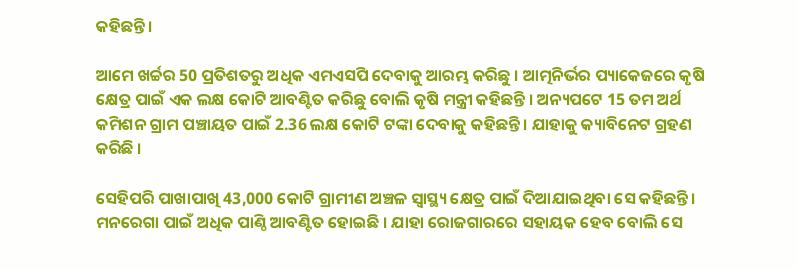କହିଛନ୍ତି ।

ଆମେ ଖର୍ଚ୍ଚର 50 ପ୍ରତିଶତରୁ ଅଧିକ ଏମଏସପି ଦେବାକୁ ଆରମ୍ଭ କରିଛୁ । ଆତ୍ମନିର୍ଭର ପ୍ୟାକେଜରେ କୃଷି କ୍ଷେତ୍ର ପାଇଁ ଏକ ଲକ୍ଷ କୋଟି ଆବଣ୍ଟିତ କରିଛୁ ବୋଲି କୃଷି ମନ୍ତ୍ରୀ କହିଛନ୍ତି । ଅନ୍ୟପଟେ 15 ତମ ଅର୍ଥ କମିଶନ ଗ୍ରାମ ପଞ୍ଚାୟତ ପାଇଁ 2.36 ଲକ୍ଷ କୋଟି ଟଙ୍କା ଦେବାକୁ କହିଛନ୍ତି । ଯାହାକୁ କ୍ୟାବିନେଟ ଗ୍ରହଣ କରିଛି ।

ସେହିପରି ପାଖାପାଖି 43,000 କୋଟି ଗ୍ରାମୀଣ ଅଞ୍ଚଳ ସ୍ବାସ୍ଥ୍ୟ କ୍ଷେତ୍ର ପାଇଁ ଦିଆଯାଇଥିବା ସେ କହିଛନ୍ତି । ମନରେଗା ପାଇଁ ଅଧିକ ପାଣ୍ଠି ଆବଣ୍ଟିତ ହୋଇଛି । ଯାହା ରୋଜଗାରରେ ସହାୟକ ହେବ ବୋଲି ସେ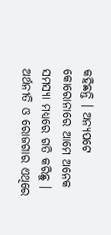କହିଛନ୍ତି । ଅନ୍ୟପଟେ କୋରୋନାରେ ଆମେ ଅନେକ ସମସ୍ୟା ମଧ୍ୟରେ ଗତି କରିଛୁ । ଅର୍ଥନୀତି ଓ ରୋଜଗାର ଏଥିରେ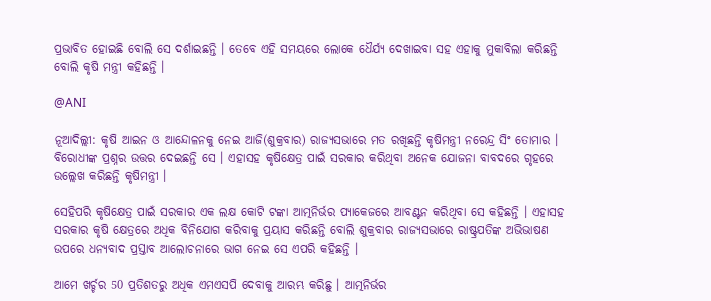ପ୍ରଭାବିତ ହୋଇଛି ବୋଲି ସେ ଦର୍ଶାଇଛନ୍ତି । ତେବେ ଏହି ସମୟରେ ଲୋକେ ଧୈର୍ଯ୍ୟ ଦେଖାଇବା ସହ ଏହାକୁ ମୁକାବିଲା କରିଛନ୍ତି ବୋଲି କୃଷି ମନ୍ତ୍ରୀ କହିଛନ୍ତି ।

@ANI

ନୂଆଦିଲ୍ଲୀ: କୃଷି ଆଇନ ଓ ଆନ୍ଦୋଳନକୁ ନେଇ ଆଜି(ଶୁକ୍ରବାର) ରାଜ୍ୟସଭାରେ ମତ ରଖିଛନ୍ତି କୃଷିମନ୍ତ୍ରୀ ନରେନ୍ଦ୍ର ସିଂ ତୋମାର । ବିରୋଧୀଙ୍କ ପ୍ରଶ୍ନର ଉତ୍ତର ଦେଇଛନ୍ତି ସେ । ଏହାସହ କୃଷିକ୍ଷେତ୍ର ପାଇଁ ସରକାର କରିଥିବା ଅନେକ ଯୋଜନା ବାବଦରେ ଗୃହରେ ଉଲ୍ଲେଖ କରିଛନ୍ତି କୃଷିମନ୍ତ୍ରୀ ।

ସେହିପରି କୃଷିକ୍ଷେତ୍ର ପାଇଁ ସରକାର ଏକ ଲକ୍ଷ କୋଟି ଟଙ୍କା ଆତ୍ମନିର୍ଭର ପ୍ୟାକେଜରେ ଆବଣ୍ଟନ କରିଥିବା ସେ କହିଛନ୍ତି । ଏହାସହ ସରକାର କୃଷି କ୍ଷେତ୍ରରେ ଅଧିକ ବିନିଯୋଗ କରିବାକୁ ପ୍ରୟାସ କରିଛନ୍ତି ବୋଲି ଶୁକ୍ରବାର ରାଜ୍ୟସଭାରେ ରାଷ୍ଟ୍ରପତିଙ୍କ ଅଭିଭାଷଣ ଉପରେ ଧନ୍ୟବାଦ ପ୍ରସ୍ତାବ ଆଲୋଚନାରେ ଭାଗ ନେଇ ସେ ଏପରି କହିଛନ୍ତି ।

ଆମେ ଖର୍ଚ୍ଚର 50 ପ୍ରତିଶତରୁ ଅଧିକ ଏମଏସପି ଦେବାକୁ ଆରମ୍ଭ କରିଛୁ । ଆତ୍ମନିର୍ଭର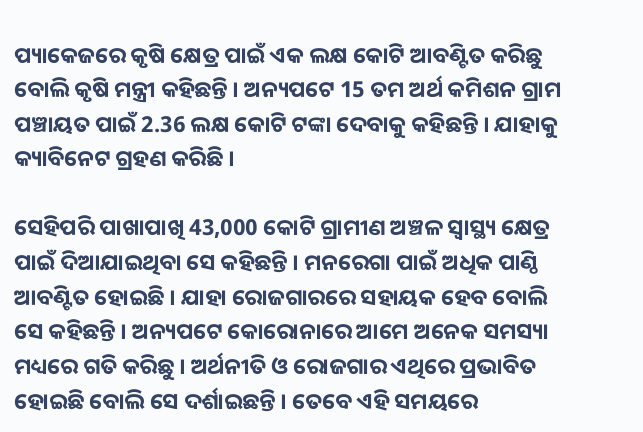ପ୍ୟାକେଜରେ କୃଷି କ୍ଷେତ୍ର ପାଇଁ ଏକ ଲକ୍ଷ କୋଟି ଆବଣ୍ଟିତ କରିଛୁ ବୋଲି କୃଷି ମନ୍ତ୍ରୀ କହିଛନ୍ତି । ଅନ୍ୟପଟେ 15 ତମ ଅର୍ଥ କମିଶନ ଗ୍ରାମ ପଞ୍ଚାୟତ ପାଇଁ 2.36 ଲକ୍ଷ କୋଟି ଟଙ୍କା ଦେବାକୁ କହିଛନ୍ତି । ଯାହାକୁ କ୍ୟାବିନେଟ ଗ୍ରହଣ କରିଛି ।

ସେହିପରି ପାଖାପାଖି 43,000 କୋଟି ଗ୍ରାମୀଣ ଅଞ୍ଚଳ ସ୍ବାସ୍ଥ୍ୟ କ୍ଷେତ୍ର ପାଇଁ ଦିଆଯାଇଥିବା ସେ କହିଛନ୍ତି । ମନରେଗା ପାଇଁ ଅଧିକ ପାଣ୍ଠି ଆବଣ୍ଟିତ ହୋଇଛି । ଯାହା ରୋଜଗାରରେ ସହାୟକ ହେବ ବୋଲି ସେ କହିଛନ୍ତି । ଅନ୍ୟପଟେ କୋରୋନାରେ ଆମେ ଅନେକ ସମସ୍ୟା ମଧ୍ୟରେ ଗତି କରିଛୁ । ଅର୍ଥନୀତି ଓ ରୋଜଗାର ଏଥିରେ ପ୍ରଭାବିତ ହୋଇଛି ବୋଲି ସେ ଦର୍ଶାଇଛନ୍ତି । ତେବେ ଏହି ସମୟରେ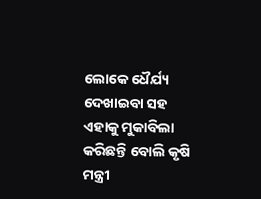ଲୋକେ ଧୈର୍ଯ୍ୟ ଦେଖାଇବା ସହ ଏହାକୁ ମୁକାବିଲା କରିଛନ୍ତି ବୋଲି କୃଷି ମନ୍ତ୍ରୀ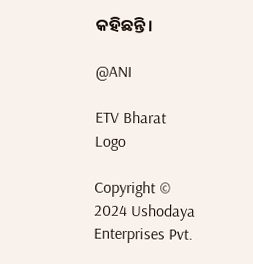କହିଛନ୍ତି ।

@ANI

ETV Bharat Logo

Copyright © 2024 Ushodaya Enterprises Pvt.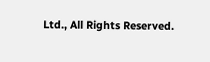Ltd., All Rights Reserved.